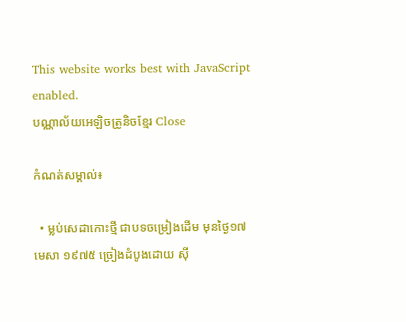This website works best with JavaScript enabled.
បណ្ណាល័យអេឡិចត្រូនិចខ្មែរ Close

កំណត់សម្គាល់៖

  • ម្លប់សេដាកោះថ្មី ជាបទចម្រៀងដើម មុនថ្ងៃ១៧ មេសា ១៩៧៥ ច្រៀងដំបូងដោយ ស៊ី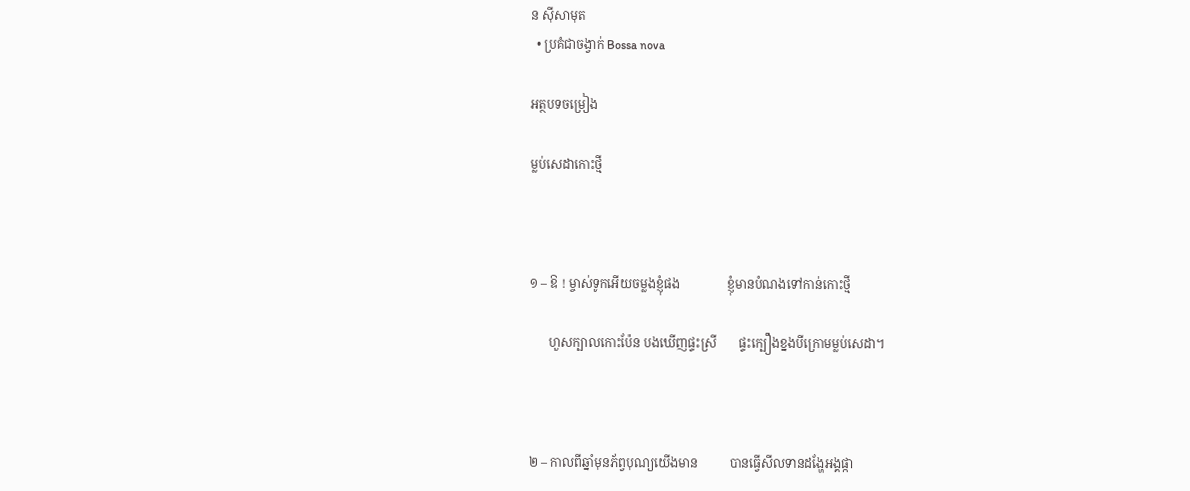ន ស៊ីសាមុត
  • ប្រគំជាចង្វាក់ Bossa nova

អត្ថបទចម្រៀង

ម្លប់សេដាកោះថ្មី



១ – ឱ ! ម្ចាស់ទូកអើយចម្លងខ្ញុំផង               ខ្ញុំមានបំណងទៅកាន់កោះថ្មី

      ហួសក្បាលកោះប៉ែន បងឃើញផ្ទះស្រី       ផ្ទះក្បឿងខ្នងបីក្រោមម្លប់សេដា។



២ – កាលពីឆ្នាំមុនភ័ព្វបុណ្យយើងមាន          បានធ្វើសីលទានដង្ហែអង្គផ្កា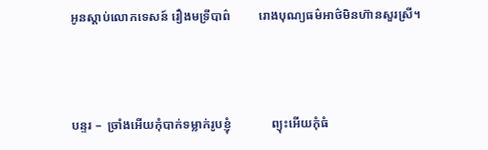អូនស្ដាប់លោកទេសន៍ រឿងមទ្រីបាព៌         រោងបុណ្យធម៌អាថ៌មិនហ៊ានសួរស្រី។



បន្ទរ –  ច្រាំងអើយកុំបាក់ទម្លាក់រូបខ្ញុំ             ព្យុះអើយកុំធំ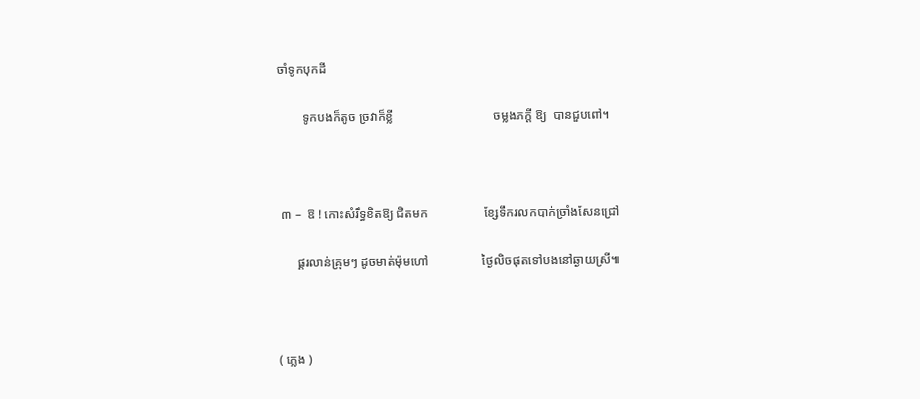ចាំទូកបុកដី

        ទូកបងក៏តូច ច្រវាក៏ខ្លី                                ចម្លងភក្ដី ឱ្យ  បានជួបពៅ។



 ៣ –  ឱ ! កោះសំរឹទ្ធខិតឱ្យ ជិតមក                  ខ្សែទឹករលកបាក់ច្រាំងសែនជ្រៅ

      ផ្គរលាន់គ្រុមៗ ដូចមាត់ម៉ុមហៅ                 ថ្ងៃលិចផុតទៅបងនៅឆ្ងាយស្រី៕



( ភ្លេង )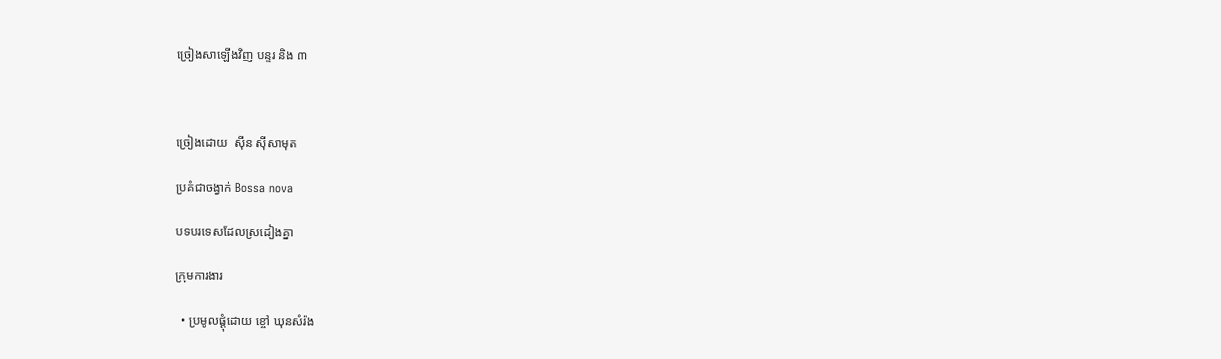ច្រៀងសាឡើងវិញ បន្ទរ និង ៣



ច្រៀងដោយ  ស៊ីន ស៊ីសាមុត

ប្រគំជាចង្វាក់ Bossa nova

បទបរទេសដែលស្រដៀងគ្នា

ក្រុមការងារ

  • ប្រមូលផ្ដុំដោយ ខ្ចៅ ឃុនសំរ៉ង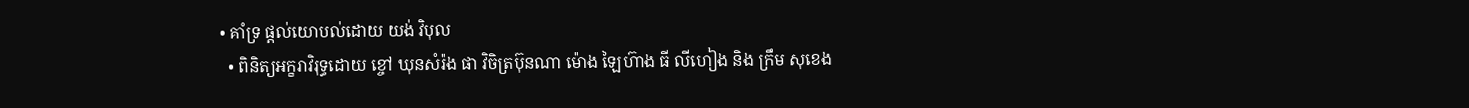• គាំទ្រ ផ្ដល់យោបល់ដោយ យង់ វិបុល
  • ពិនិត្យអក្ខរាវិរុទ្ធដោយ ខ្ចៅ ឃុនសំរ៉ង ផា វិចិត្រប៊ុនណា ម៉ោង ឡៃហ៊ាង ធី លីហៀង និង ក្រឹម សុខេង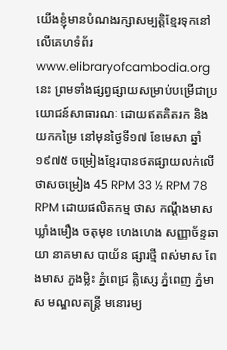យើងខ្ញុំមានបំណងរក្សាសម្បត្តិខ្មែរទុកនៅលើគេហទំព័រ www.elibraryofcambodia.org នេះ ព្រមទាំងផ្សព្វផ្សាយសម្រាប់បម្រើជាប្រយោជន៍សាធារណៈ ដោយឥតគិតរក និងយកកម្រៃ នៅមុនថ្ងៃទី១៧ ខែមេសា ឆ្នាំ១៩៧៥ ចម្រៀងខ្មែរបានថតផ្សាយលក់លើថាសចម្រៀង 45 RPM 33 ½ RPM 78 RPM ដោយផលិតកម្ម ថាស កណ្ដឹងមាស ឃ្លាំងមឿង ចតុមុខ ហេងហេង សញ្ញាច័ន្ទឆាយា នាគមាស បាយ័ន ផ្សារថ្មី ពស់មាស ពែងមាស ភួងម្លិះ ភ្នំពេជ្រ គ្លិស្សេ ភ្នំពេញ ភ្នំមាស មណ្ឌលតន្រ្តី មនោរម្យ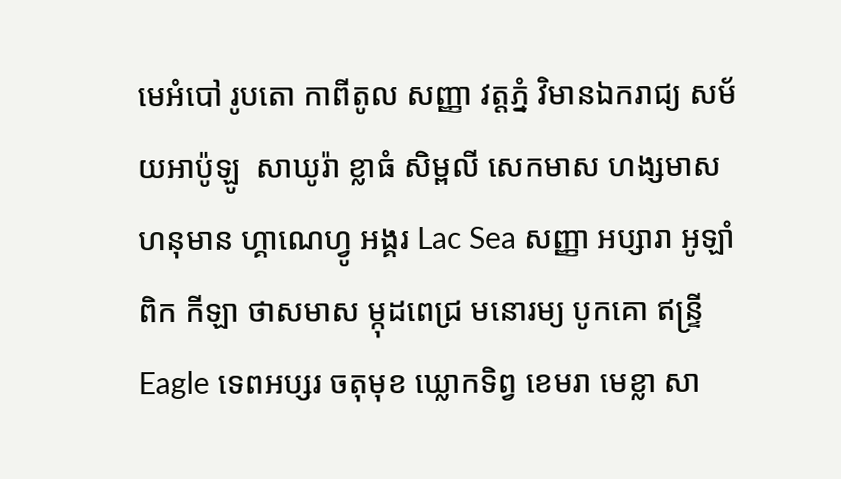មេអំបៅ រូបតោ កាពីតូល សញ្ញា វត្តភ្នំ វិមានឯករាជ្យ សម័យអាប៉ូឡូ  សាឃូរ៉ា ខ្លាធំ សិម្ពលី សេកមាស ហង្សមាស ហនុមាន ហ្គាណេហ្វូ អង្គរ Lac Sea សញ្ញា អប្សារា អូឡាំពិក កីឡា ថាសមាស ម្កុដពេជ្រ មនោរម្យ បូកគោ ឥន្ទ្រី Eagle ទេពអប្សរ ចតុមុខ ឃ្លោកទិព្វ ខេមរា មេខ្លា សា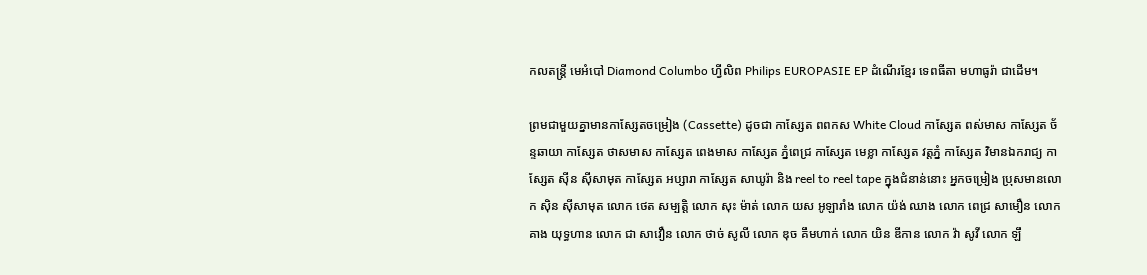កលតន្ត្រី មេអំបៅ Diamond Columbo ហ្វីលិព Philips EUROPASIE EP ដំណើរខ្មែរ ទេពធីតា មហាធូរ៉ា ជាដើម។

ព្រមជាមួយគ្នាមានកាសែ្សតចម្រៀង (Cassette) ដូចជា កាស្សែត ពពកស White Cloud កាស្សែត ពស់មាស កាស្សែត ច័ន្ទឆាយា កាស្សែត ថាសមាស កាស្សែត ពេងមាស កាស្សែត ភ្នំពេជ្រ កាស្សែត មេខ្លា កាស្សែត វត្តភ្នំ កាស្សែត វិមានឯករាជ្យ កាស្សែត ស៊ីន ស៊ីសាមុត កាស្សែត អប្សារា កាស្សែត សាឃូរ៉ា និង reel to reel tape ក្នុងជំនាន់នោះ អ្នកចម្រៀង ប្រុសមានលោក ស៊ិន ស៊ីសាមុត លោក ថេត សម្បត្តិ លោក សុះ ម៉ាត់ លោក យស អូឡារាំង លោក យ៉ង់ ឈាង លោក ពេជ្រ សាមឿន លោក គាង យុទ្ធហាន លោក ជា សាវឿន លោក ថាច់ សូលី លោក ឌុច គឹមហាក់ លោក យិន ឌីកាន លោក វ៉ា សូវី លោក ឡឹ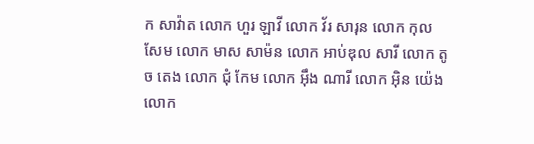ក សាវ៉ាត លោក ហួរ ឡាវី លោក វ័រ សារុន លោក កុល សែម លោក មាស សាម៉ន លោក អាប់ឌុល សារី លោក តូច តេង លោក ជុំ កែម លោក អ៊ឹង ណារី លោក អ៊ិន យ៉េង លោក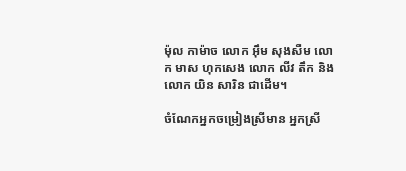ម៉ុល កាម៉ាច លោក អ៊ឹម សុងសឺម លោក មាស ហុកសេង លោក លីវ តឹក និងលោក យិន សារិន ជាដើម។

ចំណែកអ្នកចម្រៀងស្រីមាន អ្នកស្រី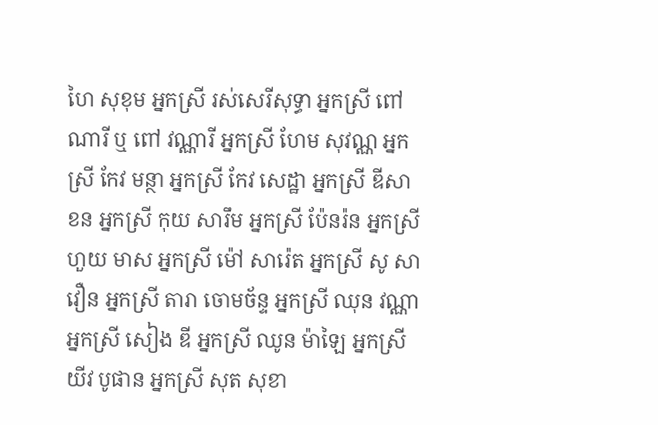ហៃ សុខុម អ្នកស្រី រស់សេរីសុទ្ធា អ្នកស្រី ពៅ ណារី ឬ ពៅ វណ្ណារី អ្នកស្រី ហែម សុវណ្ណ អ្នកស្រី កែវ មន្ថា អ្នកស្រី កែវ សេដ្ឋា អ្នកស្រី ឌីសាខន អ្នកស្រី កុយ សារឹម អ្នកស្រី ប៉ែនរ៉ន អ្នកស្រី ហួយ មាស អ្នកស្រី ម៉ៅ សារ៉េត អ្នកស្រី សូ សាវឿន អ្នកស្រី តារា ចោមច័ន្ទ អ្នកស្រី ឈុន វណ្ណា អ្នកស្រី សៀង ឌី អ្នកស្រី ឈូន ម៉ាឡៃ អ្នកស្រី យីវ បូផាន អ្នកស្រី សុត សុខា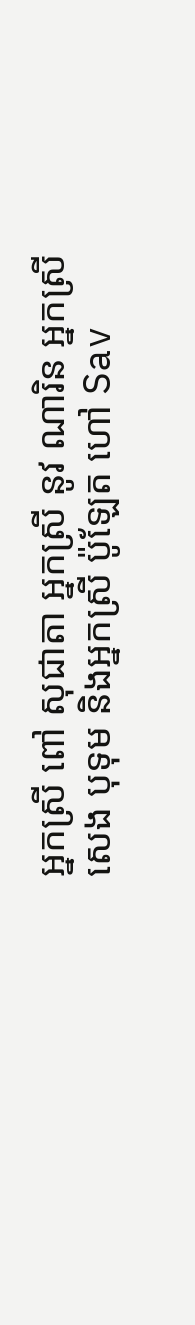អ្នកស្រី ពៅ សុជាតា អ្នកស្រី នូវ ណារិន អ្នកស្រី សេង បុទុម និងអ្នកស្រី ប៉ូឡែត ហៅ Sav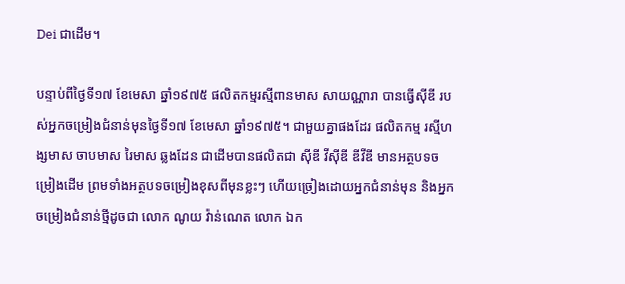Dei ជាដើម។

បន្ទាប់ពីថ្ងៃទី១៧ ខែមេសា ឆ្នាំ១៩៧៥ ផលិតកម្មរស្មីពានមាស សាយណ្ណារា បានធ្វើស៊ីឌី របស់អ្នកចម្រៀងជំនាន់មុនថ្ងៃទី១៧ ខែមេសា ឆ្នាំ១៩៧៥។ ជាមួយគ្នាផងដែរ ផលិតកម្ម រស្មីហង្សមាស ចាបមាស រៃមាស ឆ្លងដែន ជាដើមបានផលិតជា ស៊ីឌី វីស៊ីឌី ឌីវីឌី មានអត្ថបទចម្រៀងដើម ព្រមទាំងអត្ថបទចម្រៀងខុសពីមុនខ្លះៗ ហើយច្រៀងដោយអ្នកជំនាន់មុន និងអ្នកចម្រៀងជំនាន់ថ្មីដូចជា លោក ណូយ វ៉ាន់ណេត លោក ឯក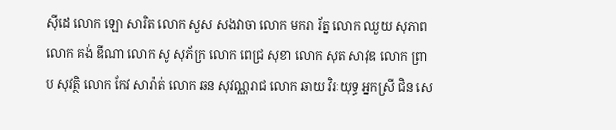ស៊ីដេ លោក ឡោ សារិត លោក សួស សងវាចា លោក មករា រ័ត្ន លោក ឈួយ សុភាព លោក គង់ ឌីណា លោក សូ សុភ័ក្រ លោក ពេជ្រ សុខា លោក សុត សាវុឌ លោក ព្រាប សុវត្ថិ លោក កែវ សារ៉ាត់ លោក ឆន សុវណ្ណរាជ លោក ឆាយ វិរៈយុទ្ធ អ្នកស្រី ជិន សេ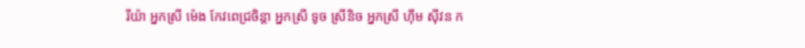រីយ៉ា អ្នកស្រី ម៉េង កែវពេជ្រចិន្តា អ្នកស្រី ទូច ស្រីនិច អ្នកស្រី ហ៊ឹម ស៊ីវន ក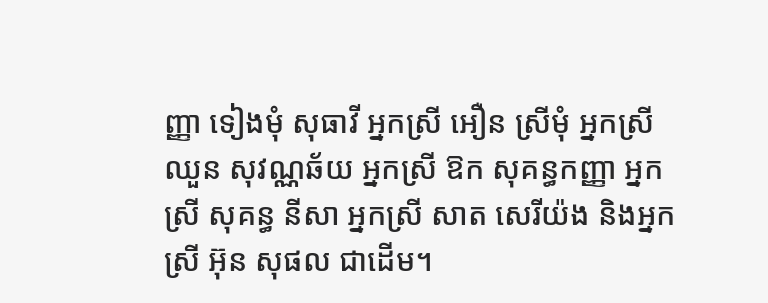ញ្ញា ទៀងមុំ សុធាវី អ្នកស្រី អឿន ស្រីមុំ អ្នកស្រី ឈួន សុវណ្ណឆ័យ អ្នកស្រី ឱក សុគន្ធកញ្ញា អ្នកស្រី សុគន្ធ នីសា អ្នកស្រី សាត សេរីយ៉ង និងអ្នកស្រី អ៊ុន សុផល ជាដើម។